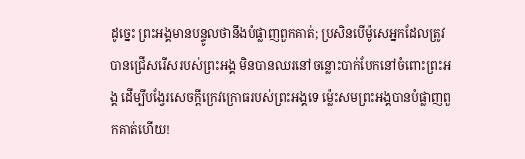ដូច្នេះ ព្រះអង្គមានបន្ទូលថានឹងបំផ្លាញពួកគាត់; ប្រសិនបើម៉ូសេអ្នកដែលត្រូវបានជ្រើសរើសរបស់ព្រះអង្គ មិនបានឈរនៅចន្លោះបាក់បែកនៅចំពោះព្រះអង្គ ដើម្បីបង្វែរសេចក្ដីក្រេវក្រោធរបស់ព្រះអង្គទេ ម្ល៉េះសមព្រះអង្គបានបំផ្លាញពួកគាត់ហើយ!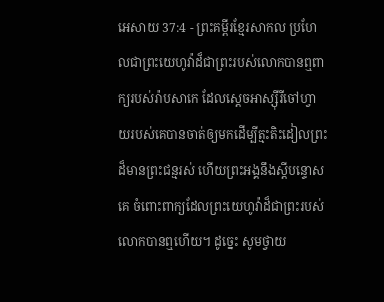អេសាយ 37:4 - ព្រះគម្ពីរខ្មែរសាកល ប្រហែលជាព្រះយេហូវ៉ាដ៏ជាព្រះរបស់លោកបានឮពាក្យរបស់រ៉ាបសាកេ ដែលស្ដេចអាស្ស៊ីរីចៅហ្វាយរបស់គេបានចាត់ឲ្យមកដើម្បីត្មះតិះដៀលព្រះដ៏មានព្រះជន្មរស់ ហើយព្រះអង្គនឹងស្ដីបន្ទោសគេ ចំពោះពាក្យដែលព្រះយេហូវ៉ាដ៏ជាព្រះរបស់លោកបានឮហើយ។ ដូច្នេះ សូមថ្វាយ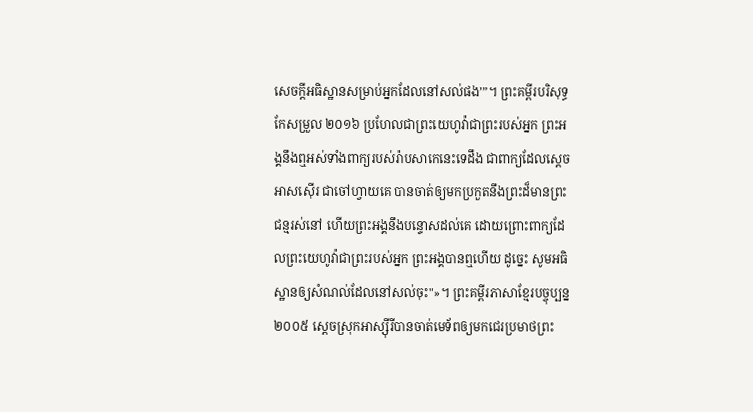សេចក្ដីអធិស្ឋានសម្រាប់អ្នកដែលនៅសល់ផង’”។ ព្រះគម្ពីរបរិសុទ្ធកែសម្រួល ២០១៦ ប្រហែលជាព្រះយេហូវ៉ាជាព្រះរបស់អ្នក ព្រះអង្គនឹងឮអស់ទាំងពាក្យរបស់រ៉ាបសាកេនេះទេដឹង ជាពាក្យដែលស្តេចអាសស៊ើរ ជាចៅហ្វាយគេ បានចាត់ឲ្យមកប្រកួតនឹងព្រះដ៏មានព្រះជន្មរស់នៅ ហើយព្រះអង្គនឹងបន្ទោសដល់គេ ដោយព្រោះពាក្យដែលព្រះយេហូវ៉ាជាព្រះរបស់អ្នក ព្រះអង្គបានឮហើយ ដូច្នេះ សូមអធិស្ឋានឲ្យសំណល់ដែលនៅសល់ចុះ"»។ ព្រះគម្ពីរភាសាខ្មែរបច្ចុប្បន្ន ២០០៥ ស្ដេចស្រុកអាស្ស៊ីរីបានចាត់មេទ័ពឲ្យមកជេរប្រមាថព្រះ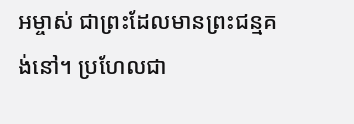អម្ចាស់ ជាព្រះដែលមានព្រះជន្មគង់នៅ។ ប្រហែលជា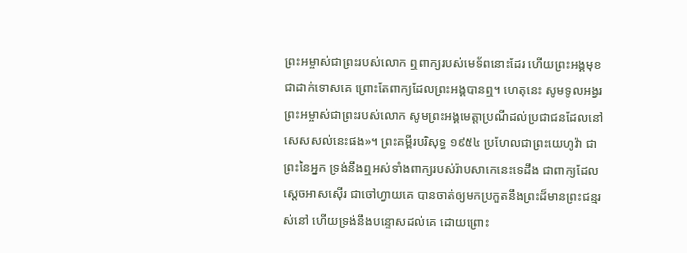ព្រះអម្ចាស់ជាព្រះរបស់លោក ឮពាក្យរបស់មេទ័ពនោះដែរ ហើយព្រះអង្គមុខជាដាក់ទោសគេ ព្រោះតែពាក្យដែលព្រះអង្គបានឮ។ ហេតុនេះ សូមទូលអង្វរព្រះអម្ចាស់ជាព្រះរបស់លោក សូមព្រះអង្គមេត្តាប្រណីដល់ប្រជាជនដែលនៅសេសសល់នេះផង»។ ព្រះគម្ពីរបរិសុទ្ធ ១៩៥៤ ប្រហែលជាព្រះយេហូវ៉ា ជាព្រះនៃអ្នក ទ្រង់នឹងឮអស់ទាំងពាក្យរបស់រ៉ាបសាកេនេះទេដឹង ជាពាក្យដែលស្តេចអាសស៊ើរ ជាចៅហ្វាយគេ បានចាត់ឲ្យមកប្រកួតនឹងព្រះដ៏មានព្រះជន្មរស់នៅ ហើយទ្រង់នឹងបន្ទោសដល់គេ ដោយព្រោះ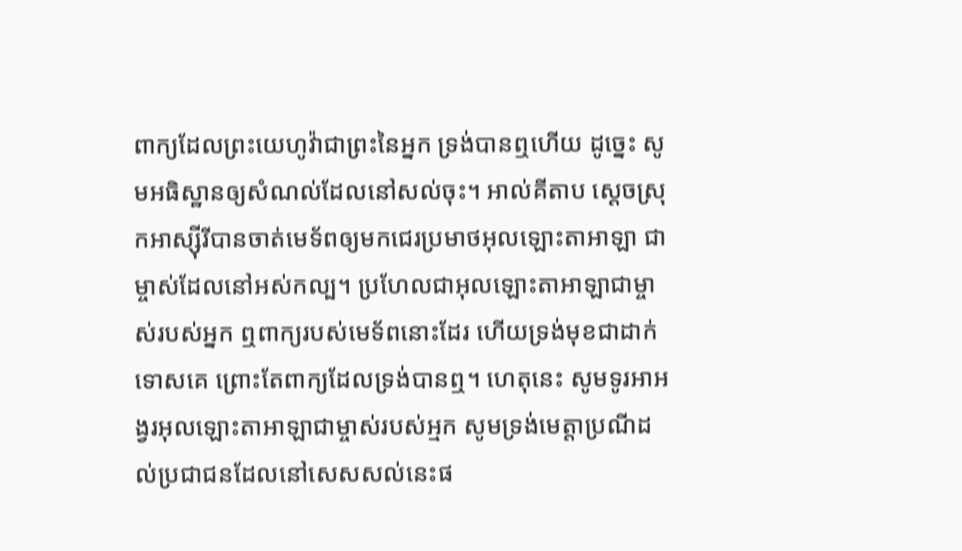ពាក្យដែលព្រះយេហូវ៉ាជាព្រះនៃអ្នក ទ្រង់បានឮហើយ ដូច្នេះ សូមអធិស្ឋានឲ្យសំណល់ដែលនៅសល់ចុះ។ អាល់គីតាប ស្ដេចស្រុកអាស្ស៊ីរីបានចាត់មេទ័ពឲ្យមកជេរប្រមាថអុលឡោះតាអាឡា ជាម្ចាស់ដែលនៅអស់កល្ប។ ប្រហែលជាអុលឡោះតាអាឡាជាម្ចាស់របស់អ្នក ឮពាក្យរបស់មេទ័ពនោះដែរ ហើយទ្រង់មុខជាដាក់ទោសគេ ព្រោះតែពាក្យដែលទ្រង់បានឮ។ ហេតុនេះ សូមទូរអាអង្វរអុលឡោះតាអាឡាជាម្ចាស់របស់អ្មក សូមទ្រង់មេត្តាប្រណីដល់ប្រជាជនដែលនៅសេសសល់នេះផ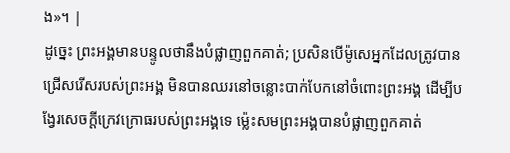ង»។ |
ដូច្នេះ ព្រះអង្គមានបន្ទូលថានឹងបំផ្លាញពួកគាត់; ប្រសិនបើម៉ូសេអ្នកដែលត្រូវបានជ្រើសរើសរបស់ព្រះអង្គ មិនបានឈរនៅចន្លោះបាក់បែកនៅចំពោះព្រះអង្គ ដើម្បីបង្វែរសេចក្ដីក្រេវក្រោធរបស់ព្រះអង្គទេ ម្ល៉េះសមព្រះអង្គបានបំផ្លាញពួកគាត់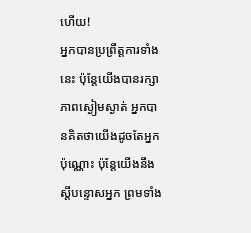ហើយ!
អ្នកបានប្រព្រឹត្តការទាំងនេះ ប៉ុន្តែយើងបានរក្សាភាពស្ងៀមស្ងាត់ អ្នកបានគិតថាយើងដូចតែអ្នកប៉ុណ្ណោះ ប៉ុន្តែយើងនឹងស្ដីបន្ទោសអ្នក ព្រមទាំង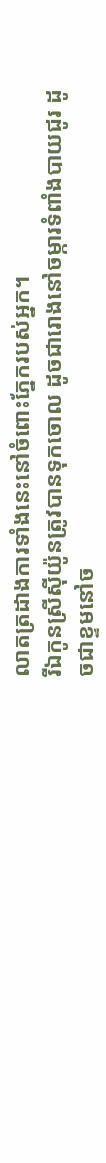លាតត្រដាងការទាំងនេះនៅចំពោះភ្នែករបស់អ្នក។
រីឯកូនស្រីស៊ីយ៉ូនត្រូវបានទុកចោល ដូចជារោងនៅចម្ការទំពាំងបាយជូរ ដូចជាខ្ទមនៅច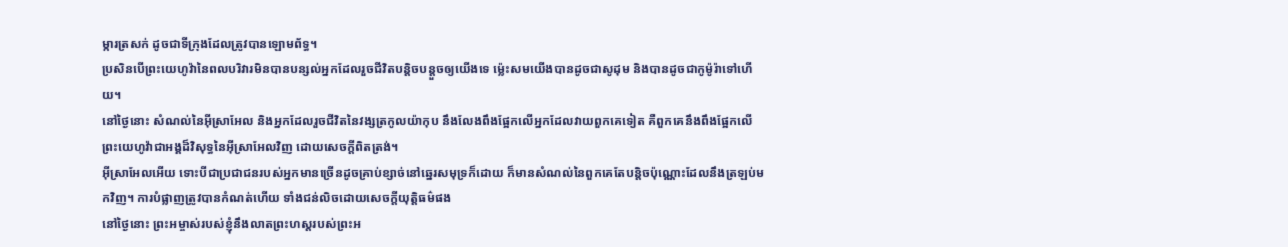ម្ការត្រសក់ ដូចជាទីក្រុងដែលត្រូវបានឡោមព័ទ្ធ។
ប្រសិនបើព្រះយេហូវ៉ានៃពលបរិវារមិនបានបន្សល់អ្នកដែលរួចជីវិតបន្តិចបន្តួចឲ្យយើងទេ ម្ល៉េះសមយើងបានដូចជាសូដុម និងបានដូចជាកូម៉ូរ៉ាទៅហើយ។
នៅថ្ងៃនោះ សំណល់នៃអ៊ីស្រាអែល និងអ្នកដែលរួចជីវិតនៃវង្សត្រកូលយ៉ាកុប នឹងលែងពឹងផ្អែកលើអ្នកដែលវាយពួកគេទៀត គឺពួកគេនឹងពឹងផ្អែកលើព្រះយេហូវ៉ាជាអង្គដ៏វិសុទ្ធនៃអ៊ីស្រាអែលវិញ ដោយសេចក្ដីពិតត្រង់។
អ៊ីស្រាអែលអើយ ទោះបីជាប្រជាជនរបស់អ្នកមានច្រើនដូចគ្រាប់ខ្សាច់នៅឆ្នេរសមុទ្រក៏ដោយ ក៏មានសំណល់នៃពួកគេតែបន្តិចប៉ុណ្ណោះដែលនឹងត្រឡប់មកវិញ។ ការបំផ្លាញត្រូវបានកំណត់ហើយ ទាំងជន់លិចដោយសេចក្ដីយុត្តិធម៌ផង
នៅថ្ងៃនោះ ព្រះអម្ចាស់របស់ខ្ញុំនឹងលាតព្រះហស្តរបស់ព្រះអ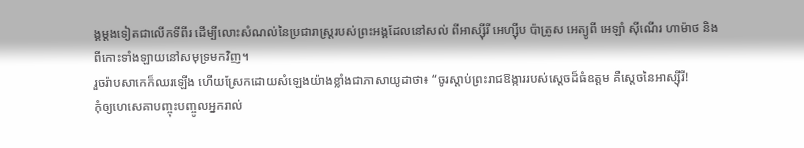ង្គម្ដងទៀតជាលើកទីពីរ ដើម្បីលោះសំណល់នៃប្រជារាស្ត្ររបស់ព្រះអង្គដែលនៅសល់ ពីអាស្ស៊ីរី អេហ្ស៊ីប ប៉ាត្រូស អេត្យូពី អេឡាំ ស៊ីណើរ ហាម៉ាថ និងពីកោះទាំងឡាយនៅសមុទ្រមកវិញ។
រួចរ៉ាបសាកេក៏ឈរឡើង ហើយស្រែកដោយសំឡេងយ៉ាងខ្លាំងជាភាសាយូដាថា៖ “ចូរស្ដាប់ព្រះរាជឱង្ការរបស់ស្ដេចដ៏ធំឧត្ដម គឺស្ដេចនៃអាស្ស៊ីរី!
កុំឲ្យហេសេគាបញ្ចុះបញ្ចូលអ្នករាល់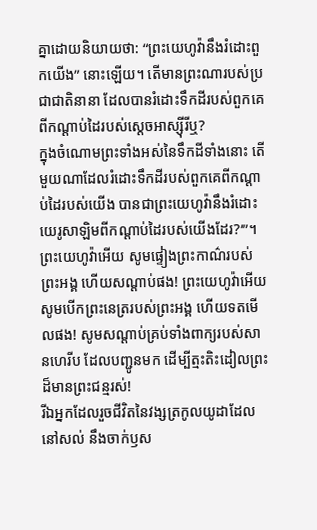គ្នាដោយនិយាយថា: “ព្រះយេហូវ៉ានឹងរំដោះពួកយើង” នោះឡើយ។ តើមានព្រះណារបស់ប្រជាជាតិនានា ដែលបានរំដោះទឹកដីរបស់ពួកគេពីកណ្ដាប់ដៃរបស់ស្ដេចអាស្ស៊ីរីឬ?
ក្នុងចំណោមព្រះទាំងអស់នៃទឹកដីទាំងនោះ តើមួយណាដែលរំដោះទឹកដីរបស់ពួកគេពីកណ្ដាប់ដៃរបស់យើង បានជាព្រះយេហូវ៉ានឹងរំដោះយេរូសាឡិមពីកណ្ដាប់ដៃរបស់យើងដែរ?’”។
ព្រះយេហូវ៉ាអើយ សូមផ្ទៀងព្រះកាណ៌របស់ព្រះអង្គ ហើយសណ្ដាប់ផង! ព្រះយេហូវ៉ាអើយ សូមបើកព្រះនេត្ររបស់ព្រះអង្គ ហើយទតមើលផង! សូមសណ្ដាប់គ្រប់ទាំងពាក្យរបស់សានហេរីប ដែលបញ្ជូនមក ដើម្បីត្មះតិះដៀលព្រះដ៏មានព្រះជន្មរស់!
រីឯអ្នកដែលរួចជីវិតនៃវង្សត្រកូលយូដាដែលនៅសល់ នឹងចាក់ឫស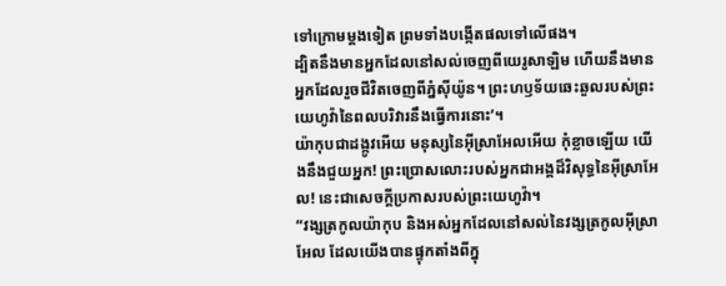ទៅក្រោមម្ដងទៀត ព្រមទាំងបង្កើតផលទៅលើផង។
ដ្បិតនឹងមានអ្នកដែលនៅសល់ចេញពីយេរូសាឡិម ហើយនឹងមានអ្នកដែលរួចជីវិតចេញពីភ្នំស៊ីយ៉ូន។ ព្រះហឫទ័យឆេះឆួលរបស់ព្រះយេហូវ៉ានៃពលបរិវារនឹងធ្វើការនោះ’។
យ៉ាកុបជាដង្កូវអើយ មនុស្សនៃអ៊ីស្រាអែលអើយ កុំខ្លាចឡើយ យើងនឹងជួយអ្នក! ព្រះប្រោសលោះរបស់អ្នកជាអង្គដ៏វិសុទ្ធនៃអ៊ីស្រាអែល! នេះជាសេចក្ដីប្រកាសរបស់ព្រះយេហូវ៉ា។
“វង្សត្រកូលយ៉ាកុប និងអស់អ្នកដែលនៅសល់នៃវង្សត្រកូលអ៊ីស្រាអែល ដែលយើងបានផ្ទុកតាំងពីក្នុ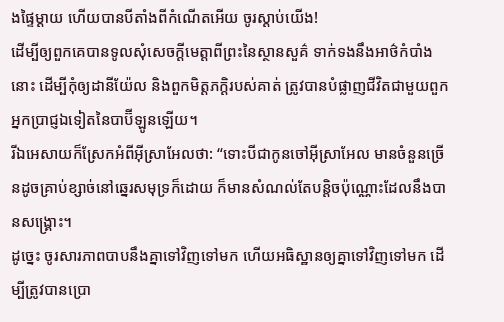ងផ្ទៃម្ដាយ ហើយបានបីតាំងពីកំណើតអើយ ចូរស្ដាប់យើង!
ដើម្បីឲ្យពួកគេបានទូលសុំសេចក្ដីមេត្តាពីព្រះនៃស្ថានសួគ៌ ទាក់ទងនឹងអាថ៌កំបាំងនោះ ដើម្បីកុំឲ្យដានីយ៉ែល និងពួកមិត្តភក្ដិរបស់គាត់ ត្រូវបានបំផ្លាញជីវិតជាមួយពួកអ្នកប្រាជ្ញឯទៀតនៃបាប៊ីឡូនឡើយ។
រីឯអេសាយក៏ស្រែកអំពីអ៊ីស្រាអែលថា: “ទោះបីជាកូនចៅអ៊ីស្រាអែល មានចំនួនច្រើនដូចគ្រាប់ខ្សាច់នៅឆ្នេរសមុទ្រក៏ដោយ ក៏មានសំណល់តែបន្តិចប៉ុណ្ណោះដែលនឹងបានសង្គ្រោះ។
ដូច្នេះ ចូរសារភាពបាបនឹងគ្នាទៅវិញទៅមក ហើយអធិស្ឋានឲ្យគ្នាទៅវិញទៅមក ដើម្បីត្រូវបានប្រោ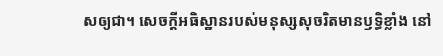សឲ្យជា។ សេចក្ដីអធិស្ឋានរបស់មនុស្សសុចរិតមានឫទ្ធិខ្លាំង នៅ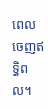ពេលចេញឥទ្ធិពល។